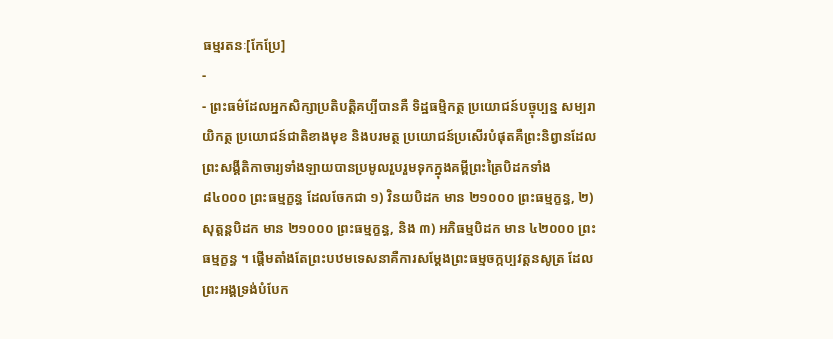ធម្មរតនៈ[កែប្រែ]
-
- ព្រះធម៌ដែលអ្នកសិក្សាប្រតិបត្តិគប្បីបានគឺ ទិដ្ឋធម្មិកត្ថ ប្រយោជន៍បច្ចុប្បន្ន សម្បរាយិកត្ថ ប្រយោជន៍ជាតិខាងមុខ និងបរមត្ថ ប្រយោជន៍ប្រសើរបំផុតគឺព្រះនិព្វានដែលព្រះសង្គីតិកាចារ្យទាំងឡាយបានប្រមូលរួបរួមទុកក្នុងគម្ពីព្រះត្រៃបិដកទាំង ៨៤០០០ ព្រះធម្មក្ខន្ធ ដែលចែកជា ១) វិនយបិដក មាន ២១០០០ ព្រះធម្មក្ខន្ធ, ២) សុត្តន្តបិដក មាន ២១០០០ ព្រះធម្មក្ខន្ធ, និង ៣) អភិធម្មបិដក មាន ៤២០០០ ព្រះធម្មក្ខន្ធ ។ ផ្តើមតាំងតែព្រះបឋមទេសនាគឺការសម្តែងព្រះធម្មចក្កប្បវត្តនសូត្រ ដែលព្រះអង្គទ្រង់បំបែក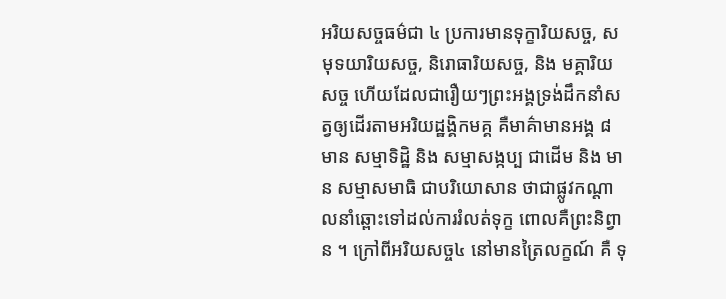អរិយសច្ចធម៌ជា ៤ ប្រការមានទុក្ខារិយសច្ច, សមុទយារិយសច្ច, និរោធារិយសច្ច, និង មគ្គារិយសច្ច ហើយដែលជារឿយៗព្រះអង្គទ្រង់ដឹកនាំសត្វឲ្យដើរតាមអរិយដ្ឋង្គិកមគ្គ គឺមាគ៌ាមានអង្គ ៨ មាន សម្មាទិដ្ឋិ និង សម្មាសង្កប្ប ជាដើម និង មាន សម្មាសមាធិ ជាបរិយោសាន ថាជាផ្លូវកណ្តាលនាំឆ្ពោះទៅដល់ការរំលត់ទុក្ខ ពោលគឺព្រះនិព្វាន ។ ក្រៅពីអរិយសច្ច៤ នៅមានត្រៃលក្ខណ៍ គឺ ទុ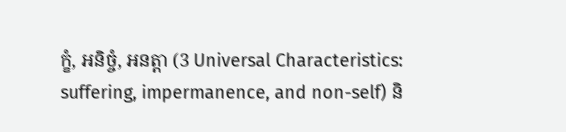ក្ខំ, អនិច្ចំ, អនត្តា (3 Universal Characteristics: suffering, impermanence, and non-self) និ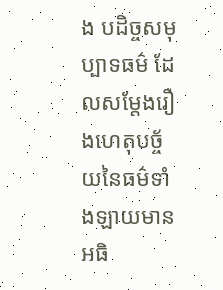ង បដិច្ចសមុប្បាទធម៌ ដែលសម្តែងរឿងហេតុបច្ច័យនៃធម៌ទាំងឡាយមានអធិ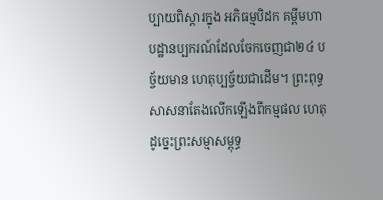ប្បាយពិស្តារក្នុង អភិធម្មបិដក គម្ពីមហាបដ្ឋានប្បករណ៍ដែលចែកចេញជា២៤ បច្ច័យមាន ហេតុប្បច្ច័យជាដើម។ ព្រះពុទ្ធសាសនាតែងលើកឡើងពីកម្មផល ហេតុដូច្នេះព្រះសម្មាសម្ពុទ្ធ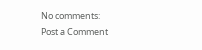No comments:
Post a Comment